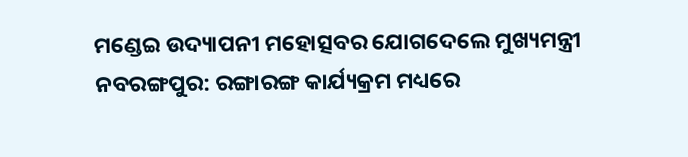ମଣ୍ଡେଇ ଉଦ୍ୟାପନୀ ମହୋତ୍ସବର ଯୋଗଦେଲେ ମୁଖ୍ୟମନ୍ତ୍ରୀ
ନବରଙ୍ଗପୁର: ରଙ୍ଗାରଙ୍ଗ କାର୍ଯ୍ୟକ୍ରମ ମଧ୍ୟରେ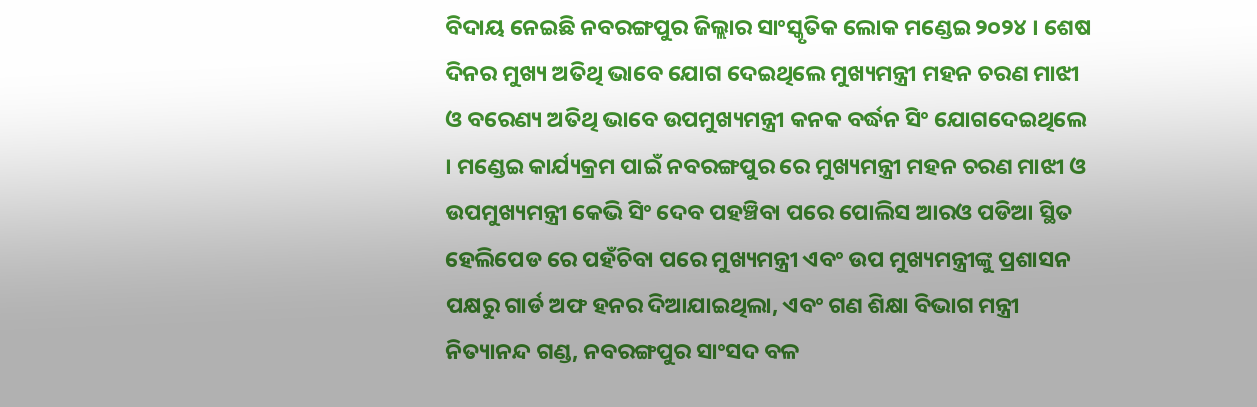ବିଦାୟ ନେଇଛି ନବରଙ୍ଗପୁର ଜିଲ୍ଲାର ସାଂସ୍କୃତିକ ଲୋକ ମଣ୍ଡେଇ ୨୦୨୪ । ଶେଷ ଦିନର ମୁଖ୍ୟ ଅତିଥି ଭାବେ ଯୋଗ ଦେଇଥିଲେ ମୁଖ୍ୟମନ୍ତ୍ରୀ ମହନ ଚରଣ ମାଝୀ ଓ ବରେଣ୍ୟ ଅତିଥି ଭାବେ ଉପମୁଖ୍ୟମନ୍ତ୍ରୀ କନକ ବର୍ଦ୍ଧନ ସିଂ ଯୋଗଦେଇଥିଲେ । ମଣ୍ଡେଇ କାର୍ଯ୍ୟକ୍ରମ ପାଇଁ ନବରଙ୍ଗପୁର ରେ ମୁଖ୍ୟମନ୍ତ୍ରୀ ମହନ ଚରଣ ମାଝୀ ଓ ଉପମୁଖ୍ୟମନ୍ତ୍ରୀ କେଭି ସିଂ ଦେବ ପହଞ୍ଚିବା ପରେ ପୋଲିସ ଆରଓ ପଡିଆ ସ୍ଥିତ ହେଲିପେଡ ରେ ପହଁଚିବା ପରେ ମୁଖ୍ୟମନ୍ତ୍ରୀ ଏବଂ ଉପ ମୁଖ୍ୟମନ୍ତ୍ରୀଙ୍କୁ ପ୍ରଶାସନ ପକ୍ଷରୁ ଗାର୍ଡ ଅଫ ହନର ଦିଆଯାଇଥିଲା, ଏବଂ ଗଣ ଶିକ୍ଷା ବିଭାଗ ମନ୍ତ୍ରୀ ନିତ୍ୟାନନ୍ଦ ଗଣ୍ଡ, ନବରଙ୍ଗପୁର ସାଂସଦ ବଳ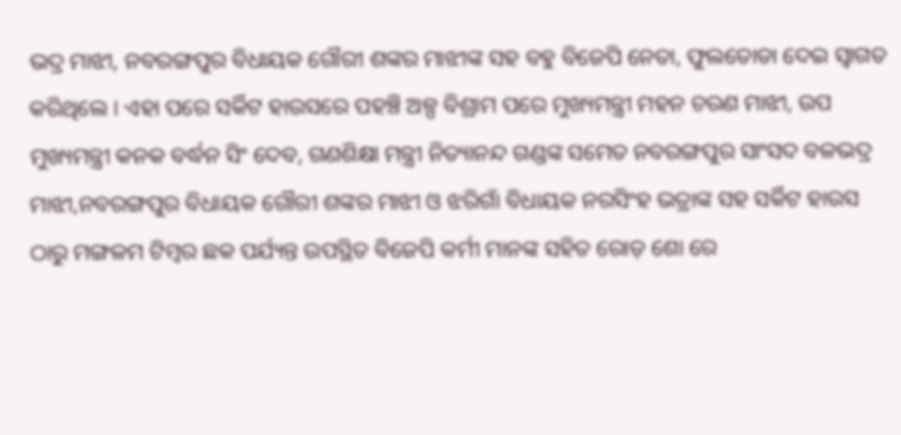ଭଦ୍ର ମାଝୀ, ନବରଙ୍ଗପୁର ବିଧାୟକ ଗୌରୀ ଶଙ୍କର ମାଝୀଙ୍କ ସହ ବହୁ ବିଜେପି ନେତା, ଫୁଲତୋଡା ଦେଇ ସ୍ୱାଗତ କରିଥିଲେ । ଏହା ପରେ ସର୍କିଟ ହାଉସରେ ପହଞ୍ଚି ଅଳ୍ପ ବିଶ୍ରାମ ପରେ ମୁଖ୍ୟମନ୍ତ୍ରୀ ମହନ ଚରଣ ମାଝୀ, ଉପ ମୁଖ୍ୟମନ୍ତ୍ରୀ କନକ ବର୍ଦ୍ଧନ ସିଂ ଦେବ, ଗଣଶିକ୍ଷା ମନ୍ତ୍ରୀ ନିତ୍ୟାନନ୍ଦ ଗଣ୍ଡଙ୍କ ସମେତ ନବରଙ୍ଗପୁର ସାଂସଦ ବଳଭଦ୍ର ମାଝୀ,ନବରଙ୍ଗପୁର ବିଧାୟକ ଗୌରୀ ଶଙ୍କର ମାଝୀ ଓ ଝରିଗାଁ ବିଧାୟକ ନରସିଂହ ଭତ୍ରାଙ୍କ ସହ ସର୍କିଟ ହାଉସ ଠାରୁ ମଙ୍ଗଳମ ଟିମ୍ବର ଛକ ପର୍ଯ୍ୟନ୍ତ ଉପସ୍ଥିତ ବିଜେପି କର୍ମୀ ମାନଙ୍କ ସହିତ ରୋଡ଼ ଶୋ ରେ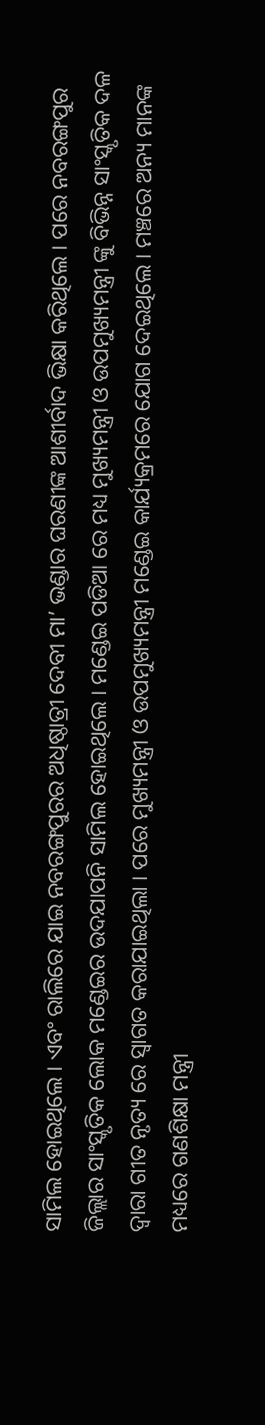ସାମିଲ ହୋଇଥିଲେ । ଏବଂ ରାଲିରେ ଯାଇ ନବରଙ୍ଗପୁରର ଅଧିଷ୍ଠାତ୍ରୀ ଦେବୀ ମା’ ଭଣ୍ଡାର ଘରଣୀଙ୍କ ଆଶୀର୍ବାଦ ଭିକ୍ଷା କରିଥିଲେ । ପରେ ନବରଙ୍ଗପୁର ଜିଲ୍ଲାର ସାଂସ୍କୃତିକ ଲୋକ ମଣ୍ଡେଇର ଉଦଯାପନି ସାମିଲ ହୋଇଥିଲେ । ମଣ୍ଡେଇ ପଡିଆ ରେ ମଧ୍ୟ ମୁଖ୍ୟମନ୍ତ୍ରୀ ଓ ଉପମୁଖ୍ୟମନ୍ତ୍ରୀ ଙ୍କୁ ବିଭିନ୍ନ ସାଂସ୍କୃତିକ ଦଳ ଦ୍ୱାରା ଗୀତ ନୃତ୍ୟ ରେ ସ୍ୱାଗତ କରାଯାଇଥିଲା । ପରେ ମୁଖ୍ୟମନ୍ତ୍ରୀ ଓ ଉପମୁଖ୍ୟମନ୍ତ୍ରୀ ମଣ୍ଡେଇ କାର୍ଯ୍ୟକ୍ରମରେ ଯୋଗ ଦେଇଥିଲେ । ମଞ୍ଚରେ ଅନ୍ୟ ମାନଙ୍କ ମଧ୍ୟରେ ଗଣଶିକ୍ଷା ମନ୍ତ୍ରୀ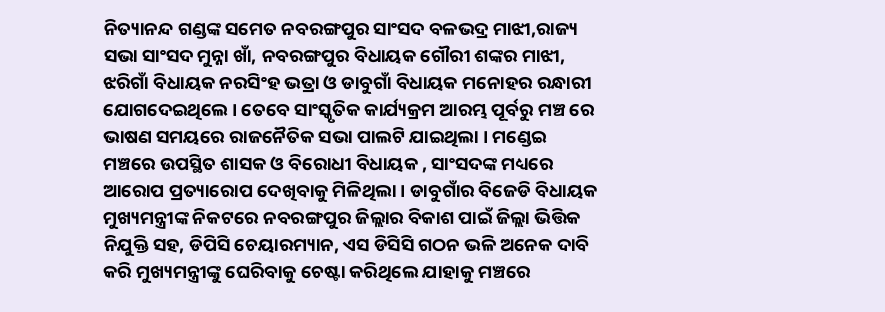ନିତ୍ୟାନନ୍ଦ ଗଣ୍ଡଙ୍କ ସମେତ ନବରଙ୍ଗପୁର ସାଂସଦ ବଳଭଦ୍ର ମାଝୀ,ରାଜ୍ୟ ସଭା ସାଂସଦ ମୁନ୍ନା ଖାଁ, ନବରଙ୍ଗପୁର ବିଧାୟକ ଗୌରୀ ଶଙ୍କର ମାଝୀ, ଝରିଗାଁ ବିଧାୟକ ନରସିଂହ ଭତ୍ରା ଓ ଡାବୁଗାଁ ବିଧାୟକ ମନୋହର ରନ୍ଧାରୀ ଯୋଗଦେଇଥିଲେ । ତେବେ ସାଂସ୍କୃତିକ କାର୍ଯ୍ୟକ୍ରମ ଆରମ୍ଭ ପୂର୍ବରୁ ମଞ୍ଚ ରେ ଭାଷଣ ସମୟରେ ରାଜନୈତିକ ସଭା ପାଲଟି ଯାଇଥିଲା । ମଣ୍ଡେଇ ମଞ୍ଚରେ ଉପସ୍ଥିତ ଶାସକ ଓ ବିରୋଧୀ ବିଧାୟକ , ସାଂସଦଙ୍କ ମଧ୍ୟରେ ଆରୋପ ପ୍ରତ୍ୟାରୋପ ଦେଖିବାକୁ ମିଳିଥିଲା । ଡାବୁଗାଁର ବିଜେଡି ବିଧାୟକ ମୁଖ୍ୟମନ୍ତ୍ରୀଙ୍କ ନିକଟରେ ନବରଙ୍ଗପୁର ଜିଲ୍ଲାର ବିକାଶ ପାଇଁ ଜିଲ୍ଲା ଭିତ୍ତିକ ନିଯୁକ୍ତି ସହ, ଡିପିସି ଚେୟାରମ୍ୟାନ, ଏସ ଡିସିସି ଗଠନ ଭଳି ଅନେକ ଦାବି କରି ମୁଖ୍ୟମନ୍ତ୍ରୀଙ୍କୁ ଘେରିବାକୁ ଚେଷ୍ଟା କରିଥିଲେ ଯାହାକୁ ମଞ୍ଚରେ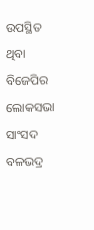ଉପସ୍ଥିତ ଥିବା ବିଜେପିର ଲୋକସଭା ସାଂସଦ ବଳଭଦ୍ର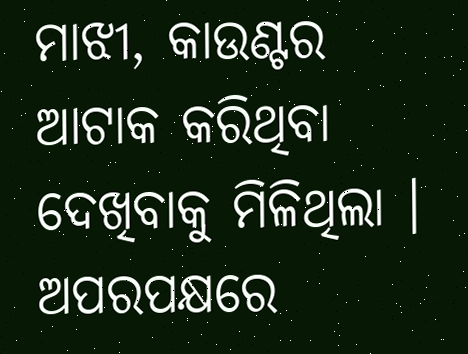ମାଝୀ, କାଉଣ୍ଟର ଆଟାକ କରିଥିବା ଦେଖିବାକୁ ମିଳିଥିଲା । ଅପରପକ୍ଷରେ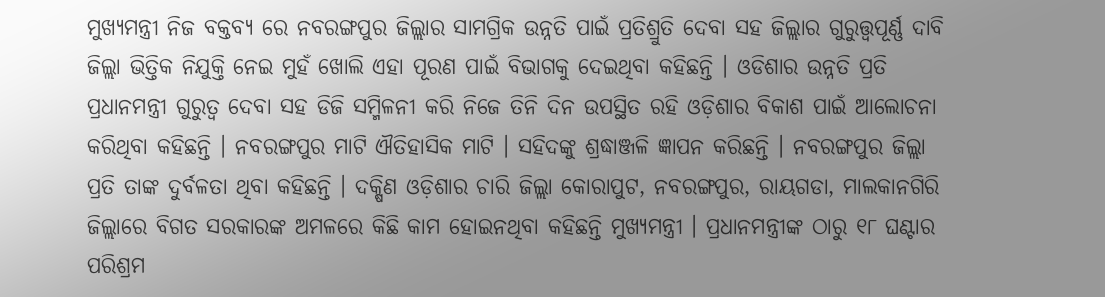ମୁଖ୍ୟମନ୍ତ୍ରୀ ନିଜ ବକ୍ତବ୍ୟ ରେ ନବରଙ୍ଗପୁର ଜିଲ୍ଲାର ସାମଗ୍ରିକ ଉନ୍ନତି ପାଇଁ ପ୍ରତିଶ୍ରୁତି ଦେବା ସହ ଜିଲ୍ଲାର ଗୁରୁତ୍ତ୍ୱପୂର୍ଣ୍ଣ ଦାବି ଜିଲ୍ଲା ଭିତ୍ତିକ ନିଯୁକ୍ତି ନେଇ ମୁହଁ ଖୋଲି ଏହା ପୂରଣ ପାଇଁ ବିଭାଗକୁ ଦେଇଥିବା କହିଛନ୍ତି । ଓଡିଶାର ଉନ୍ନତି ପ୍ରତି ପ୍ରଧାନମନ୍ତ୍ରୀ ଗୁରୁତ୍ୱ ଦେବା ସହ ଡିଜି ସମ୍ମିଳନୀ କରି ନିଜେ ତିନି ଦିନ ଉପସ୍ଥିତ ରହି ଓଡ଼ିଶାର ବିକାଶ ପାଇଁ ଆଲୋଚନା କରିଥିବା କହିଛନ୍ତି । ନବରଙ୍ଗପୁର ମାଟି ଐତିହାସିକ ମାଟି । ସହିଦଙ୍କୁ ଶ୍ରଦ୍ଧାଞ୍ଜଳି ଜ୍ଞାପନ କରିଛନ୍ତି । ନବରଙ୍ଗପୁର ଜିଲ୍ଲା ପ୍ରତି ତାଙ୍କ ଦୁର୍ବଳତା ଥିବା କହିଛନ୍ତି । ଦକ୍ଷିଣ ଓଡ଼ିଶାର ଚାରି ଜିଲ୍ଲା କୋରାପୁଟ, ନବରଙ୍ଗପୁର, ରାୟଗଡା, ମାଲକାନଗିରି ଜିଲ୍ଲାରେ ବିଗତ ସରକାରଙ୍କ ଅମଳରେ କିଛି କାମ ହୋଇନଥିବା କହିଛନ୍ତି ମୁଖ୍ୟମନ୍ତ୍ରୀ । ପ୍ରଧାନମନ୍ତ୍ରୀଙ୍କ ଠାରୁ ୧୮ ଘଣ୍ଟାର ପରିଶ୍ରମ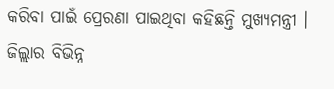କରିବା ପାଇଁ ପ୍ରେରଣା ପାଇଥିବା କହିଛନ୍ତି ମୁଖ୍ୟମନ୍ତ୍ରୀ । ଜିଲ୍ଲାର ବିଭିନ୍ନ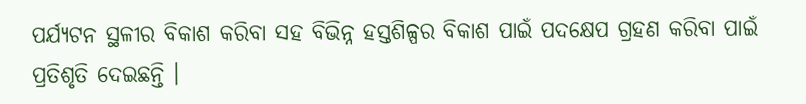ପର୍ଯ୍ୟଟନ ସ୍ଥଳୀର ବିକାଶ କରିବା ସହ ବିଭିନ୍ନ ହସ୍ତଶିଳ୍ପର ବିକାଶ ପାଇଁ ପଦକ୍ଷେପ ଗ୍ରହଣ କରିବା ପାଇଁ ପ୍ରତିଶୃତି ଦେଇଛନ୍ତି ।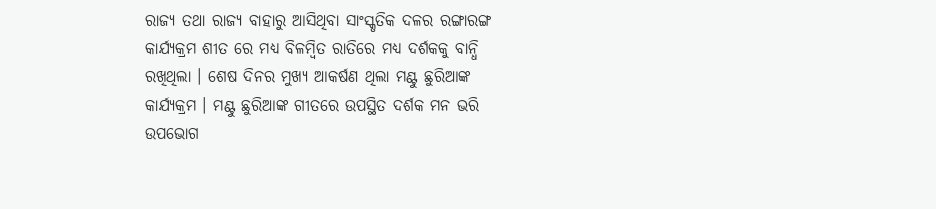ରାଜ୍ୟ ତଥା ରାଜ୍ୟ ବାହାରୁ ଆସିଥିବା ସାଂସ୍କୃତିକ ଦଳର ରଙ୍ଗାରଙ୍ଗ କାର୍ଯ୍ୟକ୍ରମ ଶୀତ ରେ ମଧ୍ୟ ବିଳମ୍ବିତ ରାତିରେ ମଧ୍ୟ ଦର୍ଶକକୁ ବାନ୍ଧି ରଖିଥିଲା । ଶେଷ ଦିନର ମୁଖ୍ୟ ଆକର୍ଷଣ ଥିଲା ମଣ୍ଟୁ ଛୁରିଆଙ୍କ କାର୍ଯ୍ୟକ୍ରମ । ମଣ୍ଟୁ ଛୁରିଆଙ୍କ ଗୀତରେ ଉପସ୍ଥିତ ଦର୍ଶକ ମନ ଭରି ଉପଭୋଗ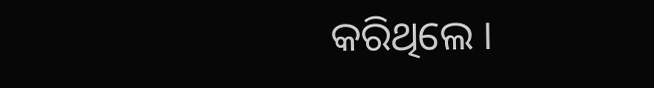କରିଥିଲେ ।